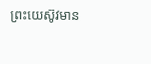ព្រះយេស៊ូវមាន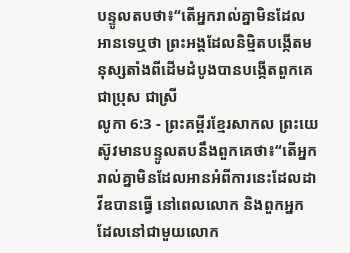បន្ទូលតបថា៖“តើអ្នករាល់គ្នាមិនដែលអានទេឬថា ព្រះអង្គដែលនិម្មិតបង្កើតមនុស្សតាំងពីដើមដំបូងបានបង្កើតពួកគេជាប្រុស ជាស្រី
លូកា 6:3 - ព្រះគម្ពីរខ្មែរសាកល ព្រះយេស៊ូវមានបន្ទូលតបនឹងពួកគេថា៖“តើអ្នករាល់គ្នាមិនដែលអានអំពីការនេះដែលដាវីឌបានធ្វើ នៅពេលលោក និងពួកអ្នកដែលនៅជាមួយលោក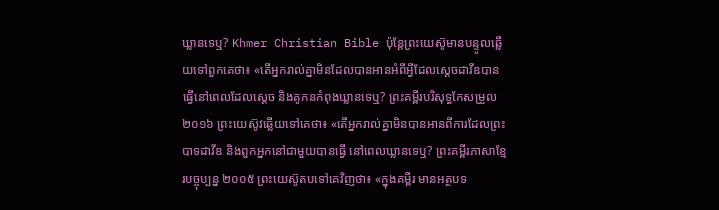ឃ្លានទេឬ? Khmer Christian Bible ប៉ុន្ដែព្រះយេស៊ូមានបន្ទូលឆ្លើយទៅពួកគេថា៖ «តើអ្នករាល់គ្នាមិនដែលបានអានអំពីអ្វីដែលស្ដេចដាវីឌបានធ្វើនៅពេលដែលស្ដេច និងគូកនកំពុងឃ្លានទេឬ? ព្រះគម្ពីរបរិសុទ្ធកែសម្រួល ២០១៦ ព្រះយេស៊ូវឆ្លើយទៅគេថា៖ «តើអ្នករាល់គ្នាមិនបានអានពីការដែលព្រះបាទដាវីឌ និងពួកអ្នកនៅជាមួយបានធ្វើ នៅពេលឃ្លានទេឬ? ព្រះគម្ពីរភាសាខ្មែរបច្ចុប្បន្ន ២០០៥ ព្រះយេស៊ូតបទៅគេវិញថា៖ «ក្នុងគម្ពីរ មានអត្ថបទ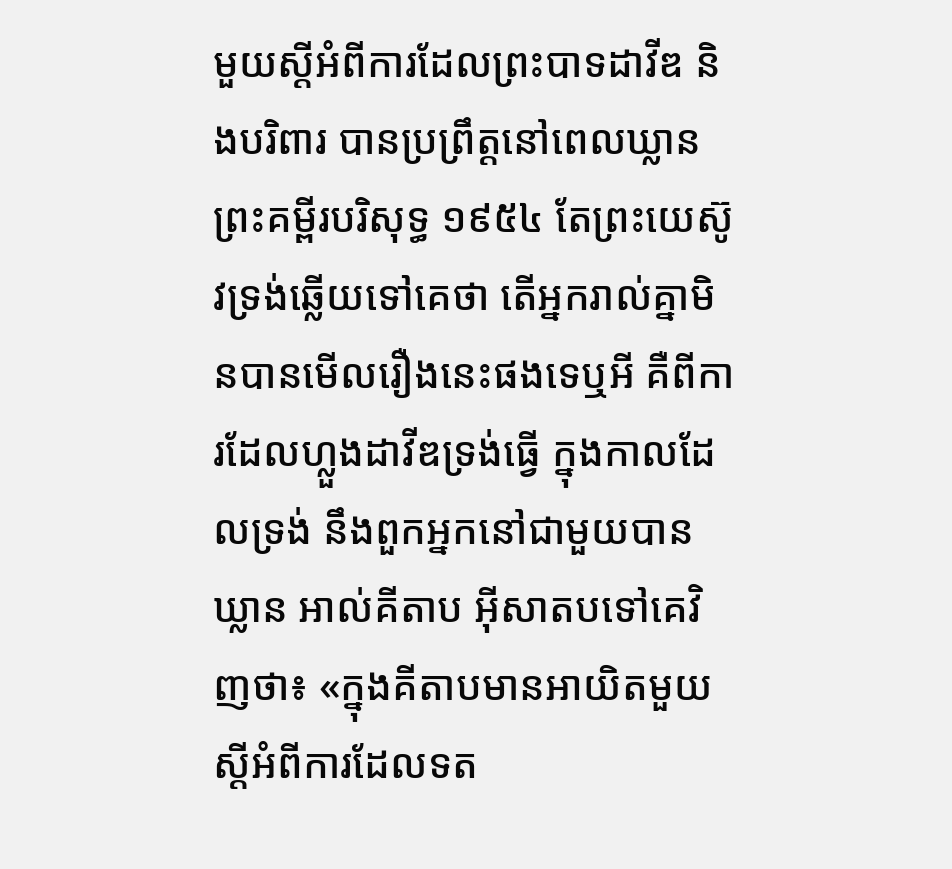មួយស្ដីអំពីការដែលព្រះបាទដាវីឌ និងបរិពារ បានប្រព្រឹត្តនៅពេលឃ្លាន ព្រះគម្ពីរបរិសុទ្ធ ១៩៥៤ តែព្រះយេស៊ូវទ្រង់ឆ្លើយទៅគេថា តើអ្នករាល់គ្នាមិនបានមើលរឿងនេះផងទេឬអី គឺពីការដែលហ្លួងដាវីឌទ្រង់ធ្វើ ក្នុងកាលដែលទ្រង់ នឹងពួកអ្នកនៅជាមួយបានឃ្លាន អាល់គីតាប អ៊ីសាតបទៅគេវិញថា៖ «ក្នុងគីតាបមានអាយិតមួយ ស្ដីអំពីការដែលទត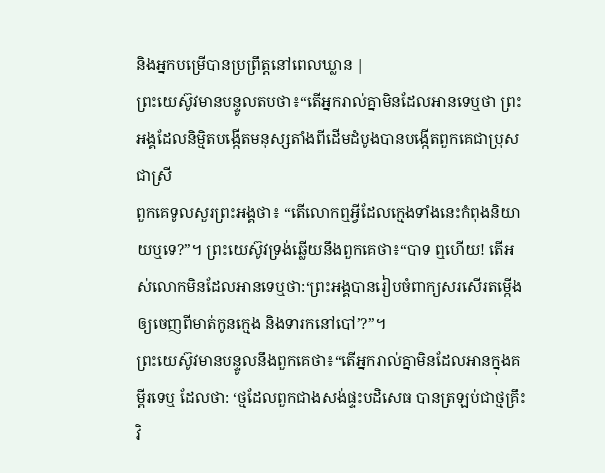និងអ្នកបម្រើបានប្រព្រឹត្ដនៅពេលឃ្លាន |
ព្រះយេស៊ូវមានបន្ទូលតបថា៖“តើអ្នករាល់គ្នាមិនដែលអានទេឬថា ព្រះអង្គដែលនិម្មិតបង្កើតមនុស្សតាំងពីដើមដំបូងបានបង្កើតពួកគេជាប្រុស ជាស្រី
ពួកគេទូលសួរព្រះអង្គថា៖ “តើលោកឮអ្វីដែលក្មេងទាំងនេះកំពុងនិយាយឬទេ?”។ ព្រះយេស៊ូវទ្រង់ឆ្លើយនឹងពួកគេថា៖“បាទ ឮហើយ! តើអស់លោកមិនដែលអានទេឬថា:‘ព្រះអង្គបានរៀបចំពាក្យសរសើរតម្កើងឲ្យចេញពីមាត់កូនក្មេង និងទារកនៅបៅ’?”។
ព្រះយេស៊ូវមានបន្ទូលនឹងពួកគេថា៖“តើអ្នករាល់គ្នាមិនដែលអានក្នុងគម្ពីរទេឬ ដែលថា: ‘ថ្មដែលពួកជាងសង់ផ្ទះបដិសេធ បានត្រឡប់ជាថ្មគ្រឹះវិ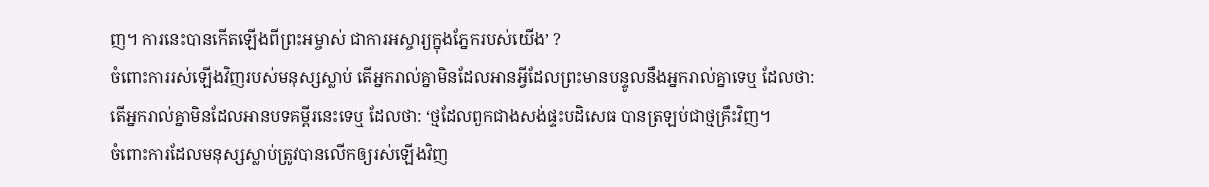ញ។ ការនេះបានកើតឡើងពីព្រះអម្ចាស់ ជាការអស្ចារ្យក្នុងភ្នែករបស់យើង’ ?
ចំពោះការរស់ឡើងវិញរបស់មនុស្សស្លាប់ តើអ្នករាល់គ្នាមិនដែលអានអ្វីដែលព្រះមានបន្ទូលនឹងអ្នករាល់គ្នាទេឬ ដែលថា:
តើអ្នករាល់គ្នាមិនដែលអានបទគម្ពីរនេះទេឬ ដែលថា: ‘ថ្មដែលពួកជាងសង់ផ្ទះបដិសេធ បានត្រឡប់ជាថ្មគ្រឹះវិញ។
ចំពោះការដែលមនុស្សស្លាប់ត្រូវបានលើកឲ្យរស់ឡើងវិញ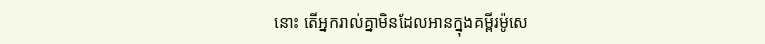នោះ តើអ្នករាល់គ្នាមិនដែលអានក្នុងគម្ពីរម៉ូសេ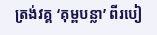ត្រង់វគ្គ ‘គុម្ពបន្លា’ ពីរបៀ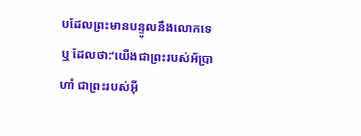បដែលព្រះមានបន្ទូលនឹងលោកទេឬ ដែលថា:‘យើងជាព្រះរបស់អ័ប្រាហាំ ជាព្រះរបស់អ៊ី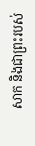សាក និងជាព្រះរបស់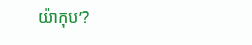យ៉ាកុប’?